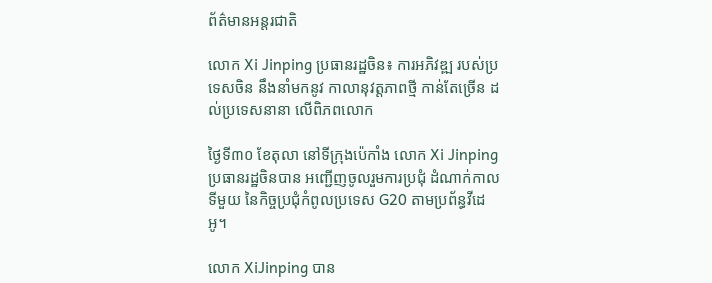ព័ត៌មានអន្តរជាតិ

លោក Xi Jinping ប្រធានរដ្ឋចិន៖ ការអភិវឌ្ឍ របស់ប្រទេសចិន នឹងនាំមកនូវ កាលានុវត្តភាពថ្មី កាន់តែច្រើន ដល់ប្រទេសនានា លើពិភពលោក

ថ្ងៃទី៣០ ខែតុលា នៅទីក្រុងប៉េកាំង លោក Xi Jinping ប្រធានរដ្ឋចិនបាន អញ្ជើញចូលរួមការប្រជុំ ដំណាក់កាលទីមួយ នៃកិច្ចប្រជុំកំពូលប្រទេស G20 តាមប្រព័ន្ធវីដេអូ។

លោក XiJinping បាន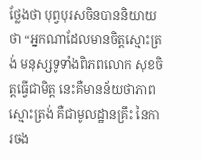ថ្លែងថា បុព្វបុរសចិនបាននិយាយថា “អ្នកណាដែលមានចិត្តស្មោះត្រង់ មនុស្សទូទាំងពិភពលោក សុខចិត្តធ្វើជាមិត្ត នេះគឺមានន័យថាភាពស្មោះត្រង់ គឺជាមូលដ្ឋានគ្រឹះ នៃការចង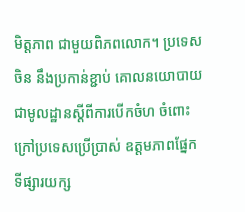មិត្តភាព ជាមួយពិភពលោក។ ប្រទេសចិន នឹងប្រកាន់ខ្ជាប់ គោលនយោបាយ ជាមូលដ្ឋានស្តីពីការបើកចំហ ចំពោះក្រៅប្រទេសប្រើប្រាស់ ឧត្តមភាពផ្នែកទីផ្សារយក្ស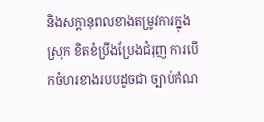និងសក្តានុពលខាងតម្រូវការក្នុងស្រុក ខិតខំប្រឹងប្រែងជំរុញ ការបើកចំហរខាងរបបដូចជា ច្បាប់កំណ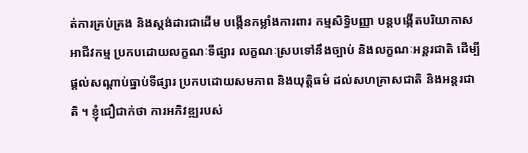ត់ការគ្រប់គ្រង និងស្តង់ដារជាដើម បង្កើនកម្លាំងការពារ កម្មសិទ្ធិបញ្ញា បន្តបង្កើតបរិយាកាសអាជីវកម្ម ប្រកបដោយលក្ខណៈទីផ្សារ លក្ខណៈស្របទៅនឹងច្បាប់ និងលក្ខណៈអន្តរជាតិ ដើម្បីផ្តល់សណ្តាប់ធ្នាប់ទីផ្សារ ប្រកបដោយសមភាព និងយុត្តិធម៌ ដល់សហគ្រាសជាតិ និងអន្តរជាតិ ។ ខ្ញុំជឿជាក់ថា ការអភិវឌ្ឍរបស់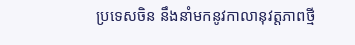ប្រទេសចិន នឹងនាំមកនូវកាលានុវត្តភាពថ្មី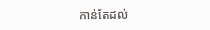កាន់តែដល់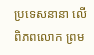ប្រទេសនានា លើពិភពលោក ព្រម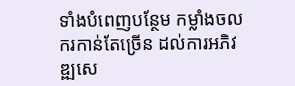ទាំងបំពេញបន្ថែម កម្លាំងចលករកាន់តែច្រើន ដល់ការអភិវឌ្ឍសេ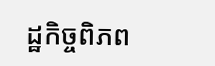ដ្ឋកិច្ចពិភព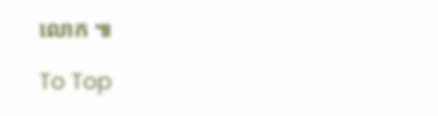លោក ៕

To Top